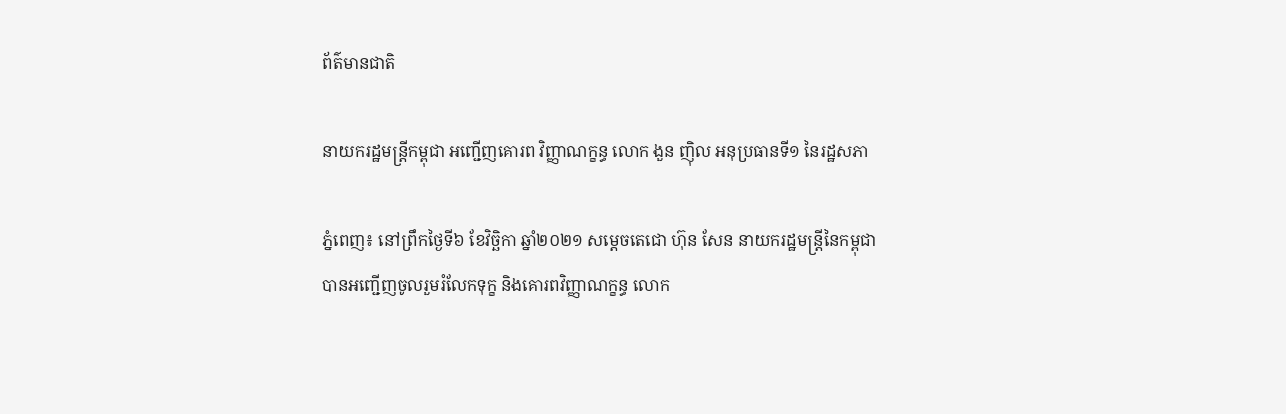ព័ត៌មានជាតិ

នាយករដ្ឋមន្រ្តីកម្ពុជា អញ្ជើញគោរព វិញ្ញាណក្ខន្ធ លោក ងួន ញុិល អនុប្រធានទី១ នៃរដ្ឋសភា

ភ្នំពេញ៖ នៅព្រឹកថ្ងៃទី៦ ខែវិច្ឆិកា ឆ្នាំ២០២១ សម្តេចតេជោ ហ៊ុន សែន នាយករដ្ឋមន្រ្តីនៃកម្ពុជា បានអញ្ជើញចូលរួមរំលែកទុក្ខ និងគោរពវិញ្ញាណក្ខន្ធ លោក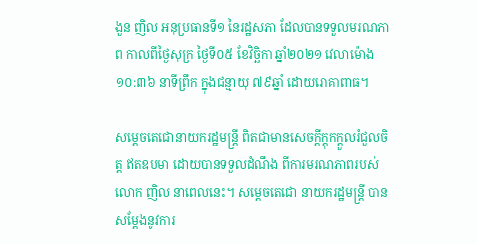ងួន ញិល អនុប្រធានទី១ នៃរដ្ឋសភា ដែលបានទទួលមរណភាព កាលពីថ្ងៃសុក្រ ថ្ងៃទី០៥ ខែវិច្ឆិកា ឆ្នាំ២០២១ វេលាម៉ោង ១០:៣៦ នាទីព្រឹក ក្នុងជន្មាយុ ៧៩ឆ្នាំ ដោយរោគាពាធ។

សម្តេចតេជោនាយករដ្ឋមន្ត្រី ពិតជាមានសេចក្តីក្តុកក្តួលរំជួលចិត្ត ឥតឧបមា ដោយបានទទួលដំណឹង ពីការមរណភាពរបស់ លោក ញិល នាពេលនេះ។ សម្តេចតេជោ នាយករដ្ឋមន្ត្រី បានសម្តែងនូវការ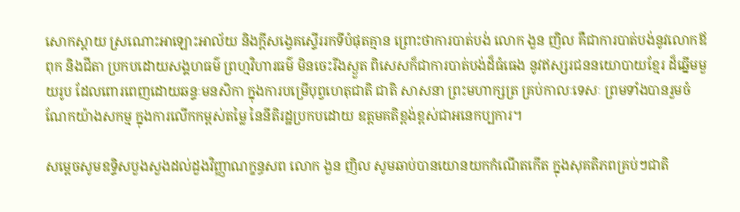សោកស្ដាយ ស្រណោះអាឡោះអាល័យ និងក្តីសង្វេគស្ទើររកទីបំផុតគ្មាន ព្រោះថាការបាត់បង់ លោក ងួន ញិល គឺជាការបាត់បង់នូវលោកឪពុក និងជីតា ប្រកបដោយសង្គហធម៌ ព្រហ្មវិហារធម៌ មិនចេះរីងស្ងួត ពិសេសក៏ជាការបាត់បង់ដ៏ធំធេង នូវឥស្សរជននយោបាយខ្មែរ ដ៏ឆ្នើមមួយរូប ដែលពោរពេញដោយឆន្ទៈមនសិកា ក្នុងការបម្រើបុព្វហេតុជាតិ ជាតិ សាសនា ព្រះមហាក្សត្រ គ្រប់កាលៈទេសៈ ព្រមទាំងបានរួមចំណែកយ៉ាងសកម្ម ក្នុងការលើកកម្ពស់តម្លៃ នៃនីតិរដ្ឋប្រកបដោយ ឧត្តមគតិខ្ពង់ខ្ពស់ជាអនេកប្បការ។

សម្តេចសូមឧទ្ទិសបួងសួងដល់ដួងវិញ្ញាណក្ខន្ធសព លោក ងួន ញិល សូមឆាប់បានយោនយកកំណើតកើត ក្នុងសុគតិភពគ្រប់ៗជាតិ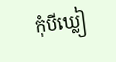កុំបីឃ្លៀ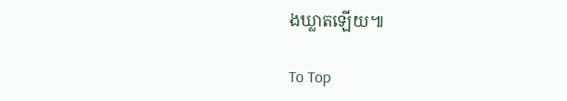ងឃ្លាតឡើយ៕

To Top